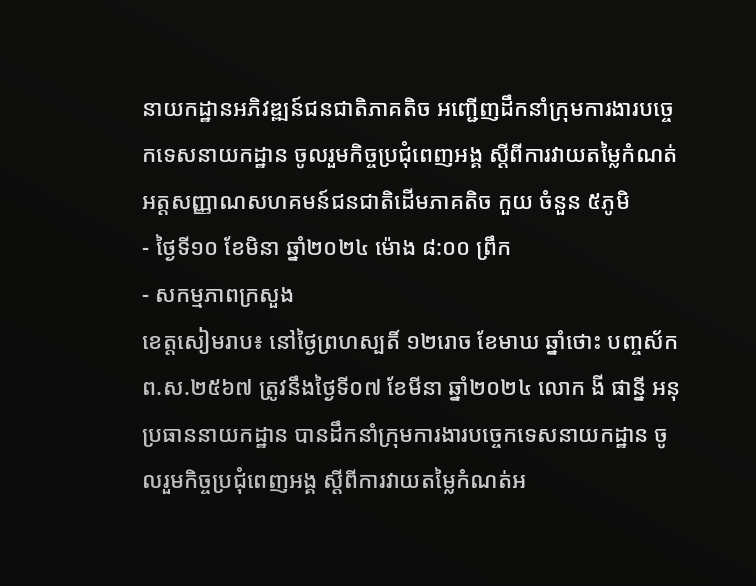នាយកដ្ឋានអភិវឌ្ឍន៍ជនជាតិភាគតិច អញ្ជើញដឹកនាំក្រុមការងារបច្ចេកទេសនាយកដ្ឋាន ចូលរួមកិច្ចប្រជុំពេញអង្គ ស្តីពីការវាយតម្លៃកំណត់អត្តសញ្ញាណសហគមន៍ជនជាតិដើមភាគតិច កួយ ចំនួន ៥ភូមិ
- ថ្ងៃទី១០ ខែមិនា ឆ្នាំ២០២៤ ម៉ោង ៨:០០ ព្រឹក
- សកម្មភាពក្រសួង
ខេត្តសៀមរាប៖ នៅថ្ងៃព្រហស្បតិ៍ ១២រោច ខែមាឃ ឆ្នាំថោះ បញ្ចស័ក ព.ស.២៥៦៧ ត្រូវនឹងថ្ងៃទី០៧ ខែមីនា ឆ្នាំ២០២៤ លោក ងី ផាន្នី អនុប្រធាននាយកដ្ឋាន បានដឹកនាំក្រុមការងារបច្ចេកទេសនាយកដ្ឋាន ចូលរួមកិច្ចប្រជុំពេញអង្គ ស្តីពីការវាយតម្លៃកំណត់អ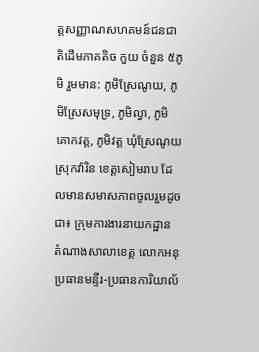ត្តសញ្ញាណសហគមន៍ជនជាតិដើមភាគតិច កួយ ចំនួន ៥ភូមិ រួមមាន: ភូមិស្រែណូយ, ភូមិស្រែសមុទ្រ, ភូមិល្វា, ភូមិគោកវត្ត, ភូមិវត្ត ឃុំស្រែណូយ ស្រុកវ៉ារិន ខេត្តសៀមរាប ដែលមានសមាសភាពចូលរួមដូចជា៖ ក្រុមការងារនាយកដ្ឋាន តំណាងសាលាខេត្ត លោកអនុប្រធានមន្ទីរ-ប្រធានការិយាល័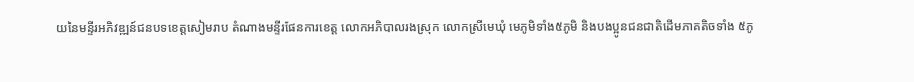យនៃមន្ទីរអភិវឌ្ឍន៍ជនបទខេត្តសៀមរាប តំណាងមន្ទីរផែនការខេត្ត លោកអភិបាលរងស្រុក លោកស្រីមេឃុំ មេភូមិទាំង៥ភូមិ និងបងប្អូនជនជាតិដើមភាគតិចទាំង ៥ភូ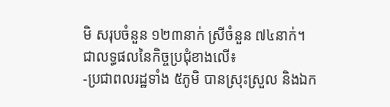មិ សរុបចំនួន ១២៣នាក់ ស្រីចំនួន ៧៤នាក់។
ជាលទ្ធផលនៃកិច្ចប្រជុំខាងលើ៖
-ប្រជាពលរដ្ឋទាំង ៥ភូមិ បានស្រុះស្រួល និងឯក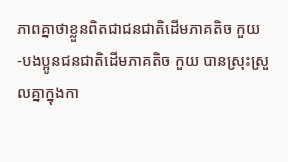ភាពគ្នាថាខ្លួនពិតជាជនជាតិដើមភាគតិច កួយ
-បងប្អូនជនជាតិដើមភាគតិច កួយ បានស្រុះស្រួលគ្នាក្នុងកា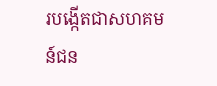របង្កើតជាសហគមន៍ជន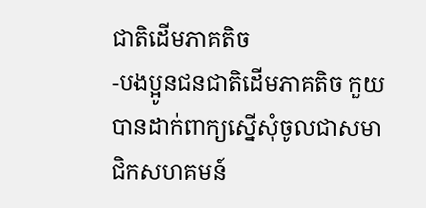ជាតិដើមភាគតិច
-បងប្អូនជនជាតិដើមភាគតិច កួយ បានដាក់ពាក្យស្នើសុំចូលជាសមាជិកសហគមន៍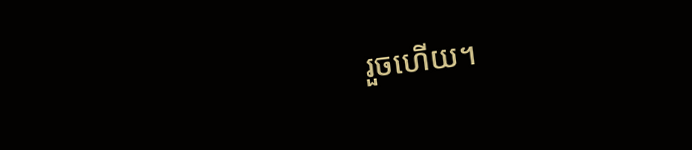រួចហើយ។